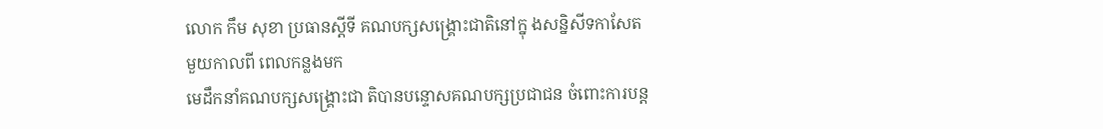លោក កឹម សុខា ប្រធានស្តីទី គណបក្សសង្គ្រោះជាតិនៅក្នុ ងសន្និសីទកាសែត
មួយកាលពី ពេលកន្លងមក
មេដឹកនាំគណបក្សសង្គ្រោះជា តិបានបន្ទោសគណបក្សប្រជាជន ចំពោះការបន្ត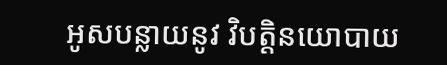អូសបន្លាយនូវ វិបត្តិនយោបាយ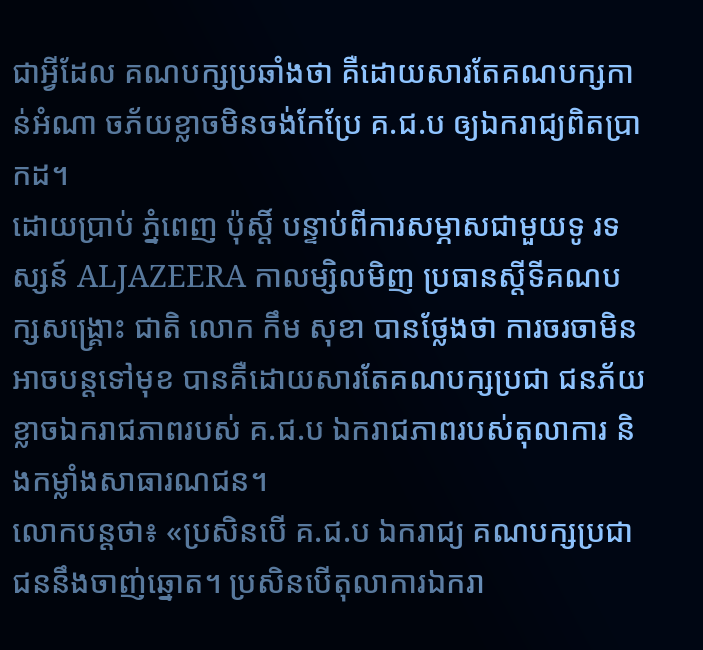ជាអ្វីដែល គណបក្សប្រឆាំងថា គឺដោយសារតែគណបក្សកាន់អំណា ចភ័យខ្លាចមិនចង់កែប្រែ គ.ជ.ប ឲ្យឯករាជ្យពិតប្រាកដ។
ដោយប្រាប់ ភ្នំពេញ ប៉ុស្តិ៍ បន្ទាប់ពីការសម្ភាសជាមួយទូ រទស្សន៍ ALJAZEERA កាលម្សិលមិញ ប្រធានស្តីទីគណបក្សសង្គ្រោះ ជាតិ លោក កឹម សុខា បានថ្លែងថា ការចរចាមិនអាចបន្តទៅមុខ បានគឺដោយសារតែគណបក្សប្រជា ជនភ័យខ្លាចឯករាជភាពរបស់ គ.ជ.ប ឯករាជភាពរបស់តុលាការ និងកម្លាំងសាធារណជន។
លោកបន្តថា៖ «ប្រសិនបើ គ.ជ.ប ឯករាជ្យ គណបក្សប្រជាជននឹងចាញ់ឆ្នោត។ ប្រសិនបើតុលាការឯករា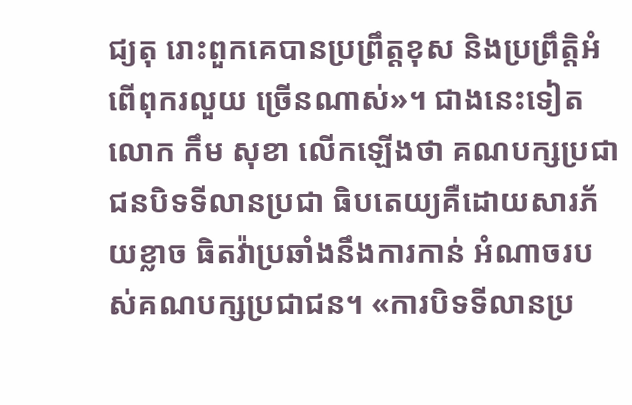ជ្យតុ រោះពួកគេបានប្រព្រឹត្តខុស និងប្រព្រឹត្តិអំពើពុករលួយ ច្រើនណាស់»។ ជាងនេះទៀត លោក កឹម សុខា លើកឡើងថា គណបក្សប្រជាជនបិទទីលានប្រជា ធិបតេយ្យគឺដោយសារភ័យខ្លាច ធិតវ៉ាប្រឆាំងនឹងការកាន់ អំណាចរបស់គណបក្សប្រជាជន។ «ការបិទទីលានប្រ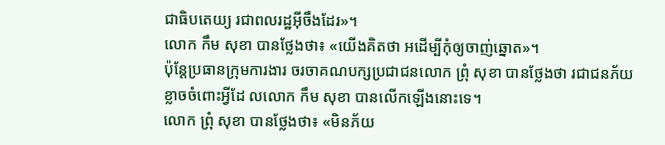ជាធិបតេយ្យ រជាពលរដ្ឋអ៊ីចឹងដែរ»។
លោក កឹម សុខា បានថ្លែងថា៖ «យើងគិតថា អដើម្បីកុំឲ្យចាញ់ឆ្នោត»។
ប៉ុន្តែប្រធានក្រុមការងារ ចរចាគណបក្សប្រជាជនលោក ព្រុំ សុខា បានថ្លែងថា រជាជនភ័យខ្លាចចំពោះអ្វីដែ លលោក កឹម សុខា បានលើកឡើងនោះទេ។
លោក ព្រុំ សុខា បានថ្លែងថា៖ «មិនភ័យ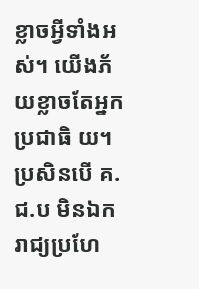ខ្លាចអ្វីទាំងអស់។ យើងភ័យខ្លាចតែអ្នកប្រជាធិ យ។ ប្រសិនបើ គ.ជ.ប មិនឯករាជ្យប្រហែ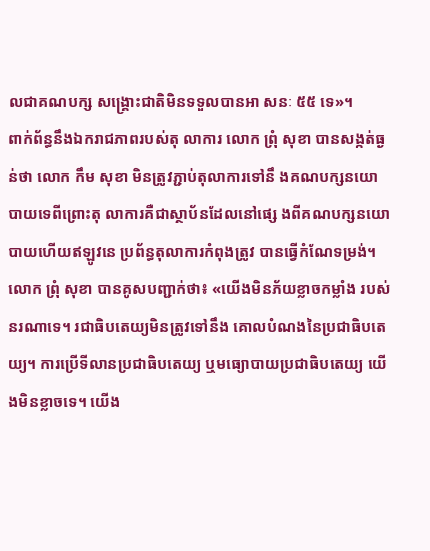លជាគណបក្ស សង្គ្រោះជាតិមិនទទួលបានអា សនៈ ៥៥ ទេ»។
ពាក់ព័ន្ធនឹងឯករាជភាពរបស់តុ លាការ លោក ព្រុំ សុខា បានសង្កត់ធ្ងន់ថា លោក កឹម សុខា មិនត្រូវភ្ជាប់តុលាការទៅនឹ ងគណបក្សនយោបាយទេពីព្រោះតុ លាការគឺជាស្ថាប័នដែលនៅផ្សេ ងពីគណបក្សនយោបាយហើយឥឡូវនេ ប្រព័ន្ធតុលាការកំពុងត្រូវ បានធ្វើកំណែទម្រង់។
លោក ព្រុំ សុខា បានគូសបញ្ជាក់ថា៖ «យើងមិនភ័យខ្លាចកម្លាំង របស់នរណាទេ។ រជាធិបតេយ្យមិនត្រូវទៅនឹង គោលបំណងនៃប្រជាធិបតេយ្យ។ ការប្រើទីលានប្រជាធិបតេយ្យ ឬមធ្យោបាយប្រជាធិបតេយ្យ យើងមិនខ្លាចទេ។ យើង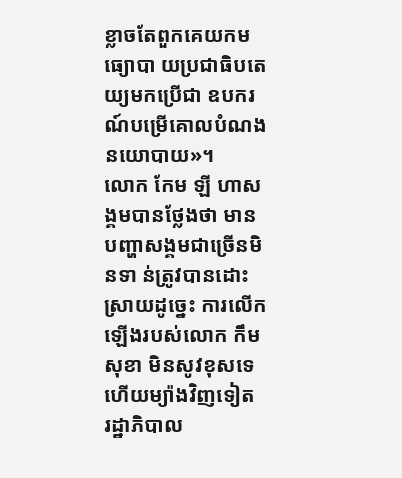ខ្លាចតែពួកគេយកមធ្យោបា យប្រជាធិបតេយ្យមកប្រើជា ឧបករណ៍បម្រើគោលបំណងនយោបាយ»។
លោក កែម ឡី ហាសង្គមបានថ្លែងថា មានបញ្ហាសង្គមជាច្រើនមិនទា ន់ត្រូវបានដោះស្រាយដូច្នេះ ការលើកឡើងរបស់លោក កឹម សុខា មិនសូវខុសទេ ហើយម្យ៉ាងវិញទៀត រដ្ឋាភិបាល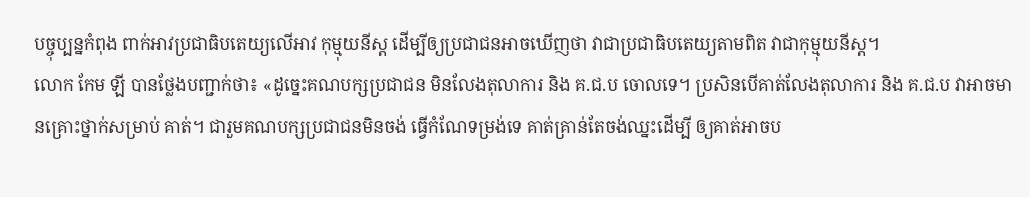បច្ចុប្បន្នកំពុង ពាក់អាវប្រជាធិបតេយ្យលើអាវ កុម្មុយនីស្ត ដើម្បីឲ្យប្រជាជនអាចឃើញថា វាជាប្រជាធិបតេយ្យតាមពិត វាជាកុម្មុយនីស្ត។
លោក កែម ឡី បានថ្លែងបញ្ជាក់ថា៖ «ដូច្នេះគណបក្សប្រជាជន មិនលែងតុលាការ និង គ.ជ.ប ចោលទេ។ ប្រសិនបើគាត់លែងតុលាការ និង គ.ជ.ប វាអាចមានគ្រោះថ្នាក់សម្រាប់ គាត់។ ជារួមគណបក្សប្រជាជនមិនចង់ ធ្វើកំណែទម្រង់ទេ គាត់គ្រាន់តែចង់ឈ្នះដើម្បី ឲ្យគាត់អាចប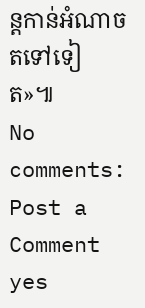ន្តកាន់អំណាច តទៅទៀត»៕
No comments:
Post a Comment
yes